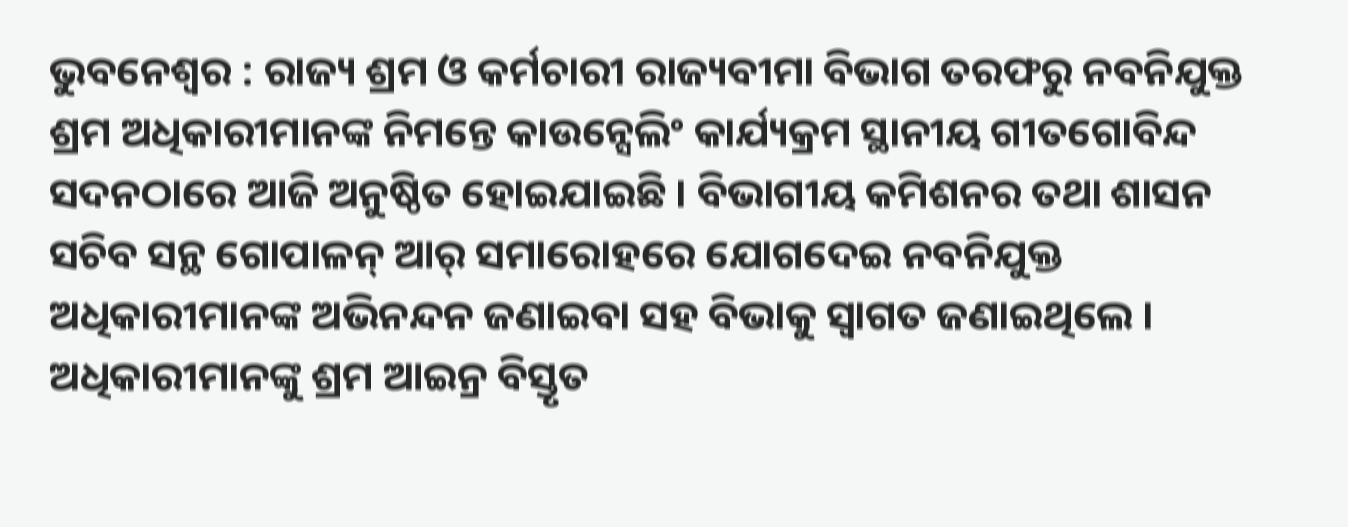ଭୁବନେଶ୍ୱର : ରାଜ୍ୟ ଶ୍ରମ ଓ କର୍ମଚାରୀ ରାଜ୍ୟବୀମା ବିଭାଗ ତରଫରୁ ନବନିଯୁକ୍ତ ଶ୍ରମ ଅଧିକାରୀମାନଙ୍କ ନିମନ୍ତେ କାଉନ୍ସେଲିଂ କାର୍ଯ୍ୟକ୍ରମ ସ୍ଥାନୀୟ ଗୀତଗୋବିନ୍ଦ ସଦନଠାରେ ଆଜି ଅନୁଷ୍ଠିତ ହୋଇଯାଇଛି । ବିଭାଗୀୟ କମିଶନର ତଥା ଶାସନ ସଚିବ ସନ୍ଥ ଗୋପାଳନ୍ ଆର୍ ସମାରୋହରେ ଯୋଗଦେଇ ନବନିଯୁକ୍ତ ଅଧିକାରୀମାନଙ୍କ ଅଭିନନ୍ଦନ ଜଣାଇବା ସହ ବିଭାକୁ ସ୍ୱାଗତ ଜଣାଇଥିଲେ । ଅଧିକାରୀମାନଙ୍କୁ ଶ୍ରମ ଆଇନ୍ର ବିସ୍ତୃତ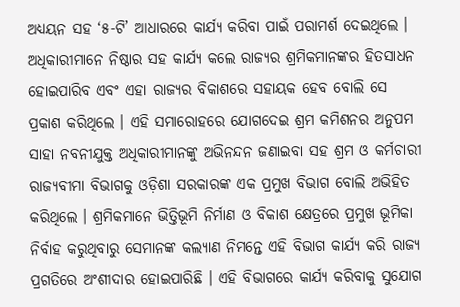ଅଧ୍ୟୟନ ସହ ‘୫-ଟି’ ଆଧାରରେ କାର୍ଯ୍ୟ କରିବା ପାଇଁ ପରାମର୍ଶ ଦେଇଥିଲେ । ଅଧିକାରୀମାନେ ନିଷ୍ଠାର ସହ କାର୍ଯ୍ୟ କଲେ ରାଜ୍ୟର ଶ୍ରମିକମାନଙ୍କର ହିତସାଧନ ହୋଇପାରିବ ଏବଂ ଏହା ରାଜ୍ୟର ବିକାଶରେ ସହାୟକ ହେବ ବୋଲି ସେ ପ୍ରକାଶ କରିଥିଲେ । ଏହି ସମାରୋହରେ ଯୋଗଦେଇ ଶ୍ରମ କମିଶନର ଅନୁପମ ସାହା ନବନୀଯୁକ୍ତ ଅଧିକାରୀମାନଙ୍କୁ ଅଭିନନ୍ଦନ ଜଣାଇବା ସହ ଶ୍ରମ ଓ କର୍ମଚାରୀ ରାଜ୍ୟବୀମା ବିଭାଗକୁ ଓଡ଼ିଶା ସରକାରଙ୍କ ଏକ ପ୍ରମୁଖ ବିଭାଗ ବୋଲି ଅଭିହିତ କରିଥିଲେ । ଶ୍ରମିକମାନେ ଭିତ୍ତିଭୂମି ନିର୍ମାଣ ଓ ବିକାଶ କ୍ଷେତ୍ରରେ ପ୍ରମୁଖ ଭୂମିକା ନିର୍ବାହ କରୁଥିବାରୁ ସେମାନଙ୍କ କଲ୍ୟାଣ ନିମନ୍ତେ ଏହି ବିଭାଗ କାର୍ଯ୍ୟ କରି ରାଜ୍ୟ ପ୍ରଗତିରେ ଅଂଶୀଦାର ହୋଇପାରିଛି । ଏହି ବିଭାଗରେ କାର୍ଯ୍ୟ କରିବାକୁ ସୁଯୋଗ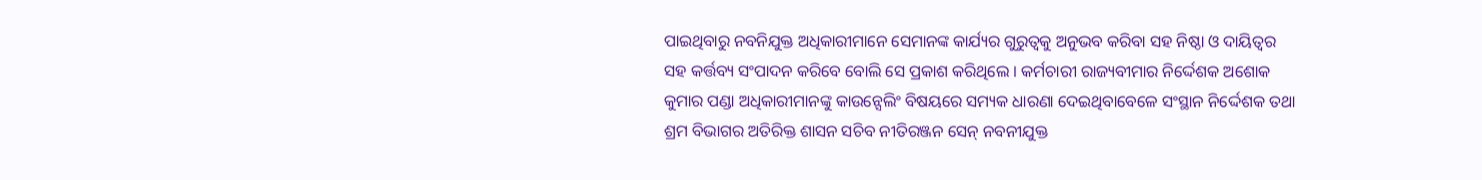ପାଇଥିବାରୁ ନବନିଯୁକ୍ତ ଅଧିକାରୀମାନେ ସେମାନଙ୍କ କାର୍ଯ୍ୟର ଗୁରୁତ୍ୱକୁ ଅନୁଭବ କରିବା ସହ ନିଷ୍ଠା ଓ ଦାୟିତ୍ୱର ସହ କର୍ତ୍ତବ୍ୟ ସଂପାଦନ କରିବେ ବୋଲି ସେ ପ୍ରକାଶ କରିଥିଲେ । କର୍ମଚାରୀ ରାଜ୍ୟବୀମାର ନିର୍ଦ୍ଦେଶକ ଅଶୋକ କୁମାର ପଣ୍ଡା ଅଧିକାରୀମାନଙ୍କୁ କାଉନ୍ସେଲିଂ ବିଷୟରେ ସମ୍ୟକ ଧାରଣା ଦେଇଥିବାବେଳେ ସଂସ୍ଥାନ ନିର୍ଦ୍ଦେଶକ ତଥା ଶ୍ରମ ବିଭାଗର ଅତିରିକ୍ତ ଶାସନ ସଚିବ ନୀତିରଞ୍ଜନ ସେନ୍ ନବନୀଯୁକ୍ତ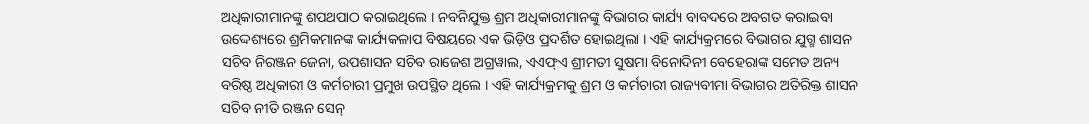ଅଧିକାରୀମାନଙ୍କୁ ଶପଥପାଠ କରାଇଥିଲେ । ନବନିଯୁକ୍ତ ଶ୍ରମ ଅଧିକାରୀମାନଙ୍କୁ ବିଭାଗର କାର୍ଯ୍ୟ ବାବଦରେ ଅବଗତ କରାଇବା ଉଦ୍ଦେଶ୍ୟରେ ଶ୍ରମିକମାନଙ୍କ କାର୍ଯ୍ୟକଳାପ ବିଷୟରେ ଏକ ଭିଡ଼ିଓ ପ୍ରଦର୍ଶିତ ହୋଇଥିଲା । ଏହି କାର୍ଯ୍ୟକ୍ରମରେ ବିଭାଗର ଯୁଗ୍ମ ଶାସନ ସଚିବ ନିରଞ୍ଜନ ଜେନା, ଉପଶାସନ ସଚିବ ରାଜେଶ ଅଗ୍ରୱାଲ, ଏଏଫ୍ଏ ଶ୍ରୀମତୀ ସୁଷମା ବିନୋଦିନୀ ବେହେରାଙ୍କ ସମେତ ଅନ୍ୟ ବରିଷ୍ଠ ଅଧିକାରୀ ଓ କର୍ମଚାରୀ ପ୍ରମୁଖ ଉପସ୍ଥିତ ଥିଲେ । ଏହି କାର୍ଯ୍ୟକ୍ରମକୁ ଶ୍ରମ ଓ କର୍ମଚାରୀ ରାଜ୍ୟବୀମା ବିଭାଗର ଅତିରିକ୍ତ ଶାସନ ସଚିବ ନୀତି ରଞ୍ଜନ ସେନ୍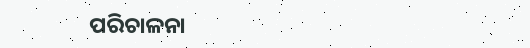ପରିଚାଳନା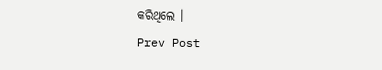କରିଥିଲେ ।
Prev Post